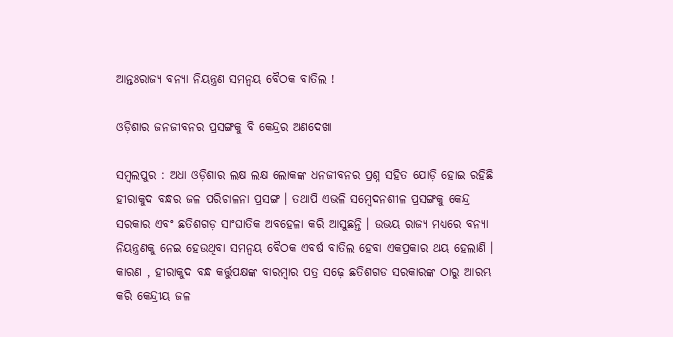ଆନ୍ତଃରାଜ୍ୟ ବନ୍ୟା ନିୟନ୍ତ୍ରଣ ସମନ୍ବୟ ବୈଠକ ବାତିଲ !

ଓଡ଼ିଶାର ଜନଜୀବନର ପ୍ରସଙ୍ଗକୁ ବି କେନ୍ଦ୍ରର ଅଣଦେଖା

ସମ୍ବଲପୁର : ଅଧା ଓଡ଼ିଶାର ଲକ୍ଷ ଲକ୍ଷ ଲୋକଙ୍କ ଧନଜୀବନର ପ୍ରଶ୍ନ ସହିତ ଯୋଡ଼ି ହୋଇ ରହିଛି ହୀରାକୁଦ ବନ୍ଧର ଜଳ ପରିଚାଳନା ପ୍ରସଙ୍ଗ । ତଥାପି ଏଭଳି ସମ୍ବେଦନଶୀଳ ପ୍ରସଙ୍ଗକୁ କେନ୍ଦ୍ର ସରକାର ଏବଂ ଛତିଶଗଡ଼ ସାଂଘାତିକ ଅବହେଳା କରି ଆସୁଛନ୍ତି । ଉଭୟ ରାଜ୍ୟ ମଧ୍ୟରେ ବନ୍ୟା ନିୟନ୍ତ୍ରଣକୁ ନେଇ ହେଉଥିବା ସମନ୍ବୟ ବୈଠକ ଏବର୍ଷ ବାତିଲ ହେବା ଏକପ୍ରକାର ଥୟ ହେଲାଣି । କାରଣ , ହୀରାକୁଦ ବନ୍ଧ କର୍ତ୍ତୁପକ୍ଷଙ୍କ ବାରମ୍ବାର ପତ୍ର ସଢ଼େ ଛତିଶଗଡ ସରକାରଙ୍କ ଠାରୁ ଆରମ୍ଭ କରି କେନ୍ଦ୍ରୀୟ ଜଳ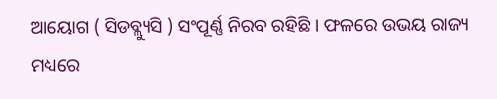ଆୟୋଗ ( ସିଡବ୍ଲ୍ୟୁସି ) ସଂପୂର୍ଣ୍ଣ ନିରବ ରହିଛି । ଫଳରେ ଉଭୟ ରାଜ୍ୟ ମଧ୍ୟରେ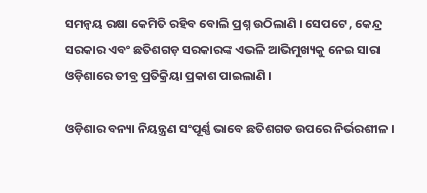ସମନ୍ବୟ ରକ୍ଷା କେମିତି ରହିବ ବୋଲି ପ୍ରଶ୍ନ ଉଠିଲାଣି । ସେପଟେ , କେନ୍ଦ୍ର ସରକାର ଏବଂ ଛତିଶଗଡ଼ ସରକାରଙ୍କ ଏଭଳି ଆଭିମୁଖ୍ୟକୁ ନେଇ ସାରା ଓଡ଼ିଶାରେ ତୀବ୍ର ପ୍ରତିକ୍ରିୟା ପ୍ରକାଶ ପାଇଲାଣି ।

ଓଡ଼ିଶାର ବନ୍ୟା ନିୟନ୍ତ୍ରଣ ସଂପୂର୍ଣ୍ଣ ଭାବେ ଛତିଶଗଡ ଉପରେ ନିର୍ଭରଶୀଳ ।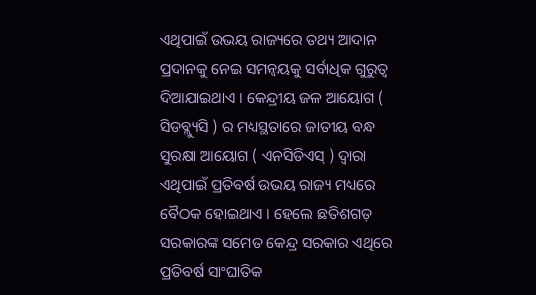ଏଥିପାଇଁ ଉଭୟ ରାଜ୍ୟରେ ତଥ୍ୟ ଆଦାନ ପ୍ରଦାନକୁ ନେଇ ସମନ୍ୱୟକୁ ସର୍ବାଧିକ ଗୁରୁତ୍ବ ଦିଆଯାଇଥାଏ । କେନ୍ଦ୍ରୀୟ ଜଳ ଆୟୋଗ ( ସିଡବ୍ଲ୍ୟୁସି ) ର ମଧ୍ୟସ୍ଥତାରେ ଜାତୀୟ ବନ୍ଧ ସୁରକ୍ଷା ଆୟୋଗ ( ଏନସିଡିଏସ୍ ) ଦ୍ଵାରା ଏଥିପାଇଁ ପ୍ରତିବର୍ଷ ଉଭୟ ରାଜ୍ୟ ମଧ୍ୟରେ ବୈଠକ ହୋଇଥାଏ । ହେଲେ ଛତିଶଗଡ଼ ସରକାରଙ୍କ ସମେତ କେନ୍ଦ୍ର ସରକାର ଏଥିରେ ପ୍ରତିବର୍ଷ ସାଂଘାତିକ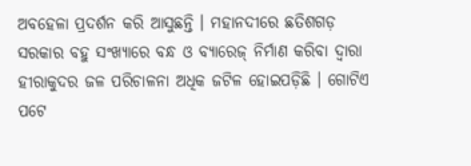ଅବହେଳା ପ୍ରଦର୍ଶନ କରି ଆସୁଛନ୍ତି । ମହାନଦୀରେ ଛତିଶଗଡ଼ ସରକାର ବହୁ ସଂଖ୍ୟାରେ ବନ୍ଧ ଓ ବ୍ୟାରେଜ୍ ନିର୍ମାଣ କରିବା ଦ୍ଵାରା ହୀରାକୁଦର ଜଳ ପରିଚାଳନା ଅଧିକ ଜଟିଳ ହୋଇପଡ଼ିଛି । ଗୋଟିଏ ପଟେ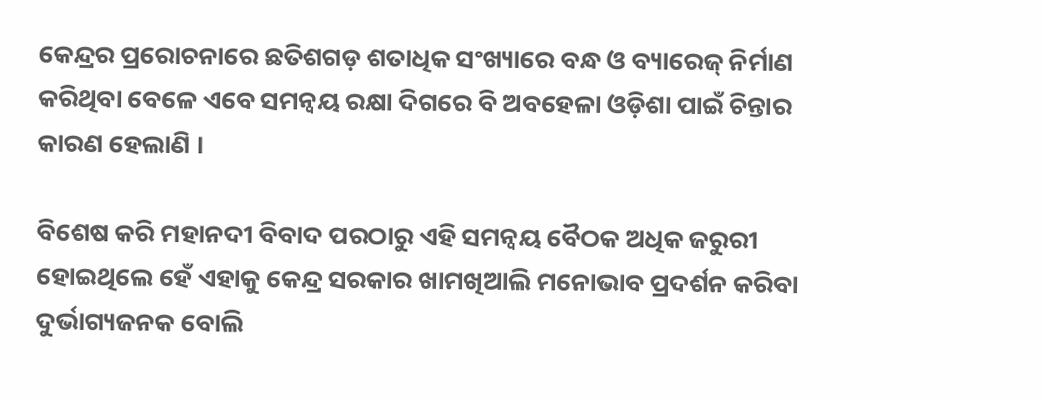କେନ୍ଦ୍ରର ପ୍ରରୋଚନାରେ ଛତିଶଗଡ଼ ଶତାଧିକ ସଂଖ୍ୟାରେ ବନ୍ଧ ଓ ବ୍ୟାରେଜ୍ ନିର୍ମାଣ କରିଥିବା ବେଳେ ଏବେ ସମନ୍ବୟ ରକ୍ଷା ଦିଗରେ ବି ଅବହେଳା ଓଡ଼ିଶା ପାଇଁ ଚିନ୍ତାର କାରଣ ହେଲାଣି ।

ବିଶେଷ କରି ମହାନଦୀ ବିବାଦ ପରଠାରୁ ଏହି ସମନ୍ବୟ ବୈଠକ ଅଧିକ ଜରୁରୀ ହୋଇଥିଲେ ହେଁ ଏହାକୁ କେନ୍ଦ୍ର ସରକାର ଖାମଖିଆଲି ମନୋଭାବ ପ୍ରଦର୍ଶନ କରିବା ଦୁର୍ଭାଗ୍ୟଜନକ ବୋଲି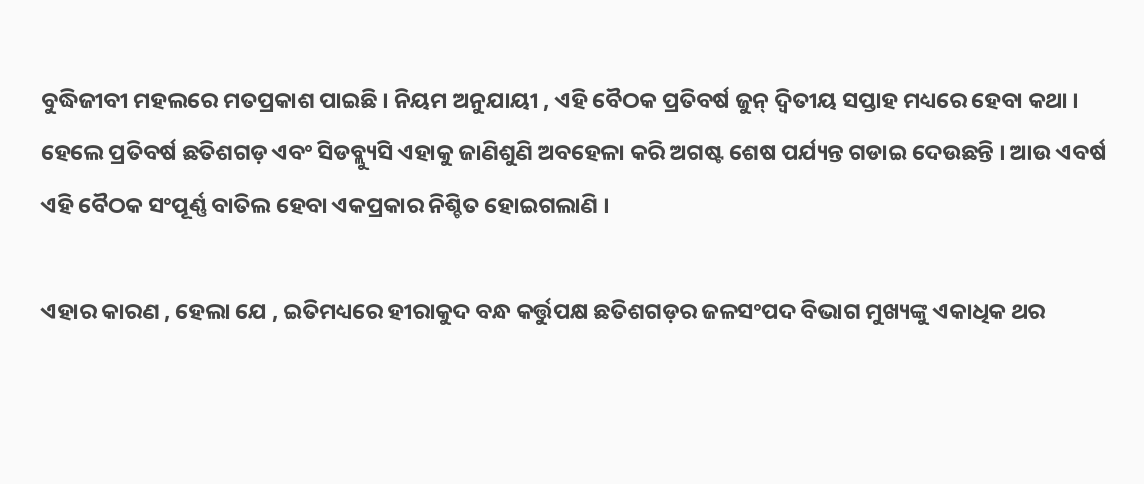ବୁଦ୍ଧିଜୀବୀ ମହଲରେ ମତପ୍ରକାଶ ପାଇଛି । ନିୟମ ଅନୁଯାୟୀ , ଏହି ବୈଠକ ପ୍ରତିବର୍ଷ ଜୁନ୍ ଦ୍ବିତୀୟ ସପ୍ତାହ ମଧ୍ୟରେ ହେବା କଥା । ହେଲେ ପ୍ରତିବର୍ଷ ଛତିଶଗଡ଼ ଏବଂ ସିଡବ୍ଲ୍ୟୁସି ଏହାକୁ ଜାଣିଶୁଣି ଅବହେଳା କରି ଅଗଷ୍ଟ ଶେଷ ପର୍ଯ୍ୟନ୍ତ ଗଡାଇ ଦେଉଛନ୍ତି । ଆଉ ଏବର୍ଷ ଏହି ବୈଠକ ସଂପୂର୍ଣ୍ଣ ବାତିଲ ହେବା ଏକପ୍ରକାର ନିଶ୍ଚିତ ହୋଇଗଲାଣି ।

ଏହାର କାରଣ , ହେଲା ଯେ , ଇତିମଧ୍ୟରେ ହୀରାକୁଦ ବନ୍ଧ କର୍ତ୍ତୁପକ୍ଷ ଛତିଶଗଡ଼ର ଜଳସଂପଦ ବିଭାଗ ମୁଖ୍ୟଙ୍କୁ ଏକାଧିକ ଥର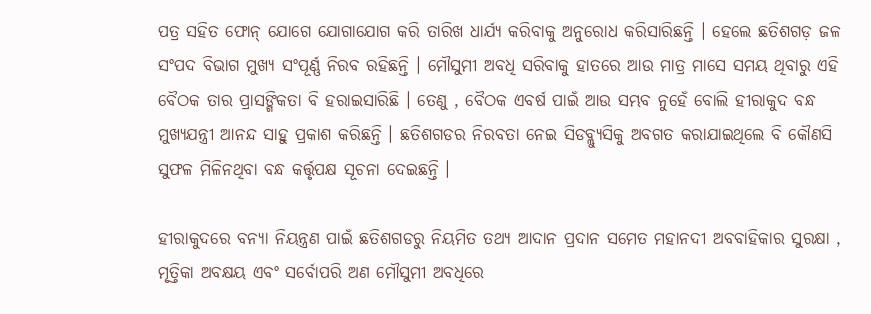ପତ୍ର ସହିତ ଫୋନ୍ ଯୋଗେ ଯୋଗାଯୋଗ କରି ତାରିଖ ଧାର୍ଯ୍ୟ କରିବାକୁ ଅନୁରୋଧ କରିସାରିଛନ୍ତି । ହେଲେ ଛତିଶଗଡ଼ ଜଳ ସଂପଦ ବିଭାଗ ମୁଖ୍ୟ ସଂପୂର୍ଣ୍ଣ ନିରବ ରହିଛନ୍ତି । ମୌସୁମୀ ଅବଧି ସରିବାକୁ ହାତରେ ଆଉ ମାତ୍ର ମାସେ ସମୟ ଥିବାରୁ ଏହି ବୈଠକ ତାର ପ୍ରାସଙ୍ଗିକତା ବି ହରାଇସାରିଛି । ତେଣୁ , ବୈଠକ ଏବର୍ଷ ପାଇଁ ଆଉ ସମ୍ଭବ ନୁହେଁ ବୋଲି ହୀରାକୁଦ ବନ୍ଧ ମୁଖ୍ୟଯନ୍ତ୍ରୀ ଆନନ୍ଦ ସାହୁ ପ୍ରକାଶ କରିଛନ୍ତି । ଛତିଶଗଡର ନିରବତା ନେଇ ସିଡବ୍ଲ୍ୟୁସିକୁ ଅବଗତ କରାଯାଇଥିଲେ ବି କୌଣସି ସୁଫଳ ମିଳିନଥିବା ବନ୍ଧ କର୍ତ୍ତୃପକ୍ଷ ସୂଚନା ଦେଇଛନ୍ତି ।

ହୀରାକୁଦରେ ବନ୍ୟା ନିୟନ୍ତ୍ରଣ ପାଇଁ ଛତିଶଗଡରୁ ନିୟମିତ ତଥ୍ୟ ଆଦାନ ପ୍ରଦାନ ସମେତ ମହାନଦୀ ଅବବାହିକାର ସୁରକ୍ଷା , ମୃତ୍ତିକା ଅବକ୍ଷୟ ଏବଂ ସର୍ବୋପରି ଅଣ ମୌସୁମୀ ଅବଧିରେ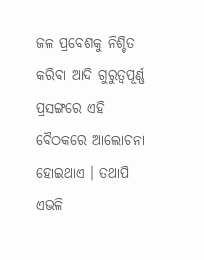ଜଳ ପ୍ରବେଶକୁ ନିଶ୍ଚିତ କରିବା ଆଦି ଗୁରୁତ୍ବପୂର୍ଣ୍ଣ ପ୍ରସଙ୍ଗରେ ଏହି ବୈଠକରେ ଆଲୋଚନା ହୋଇଥାଏ । ତଥାପି ଏଭଳି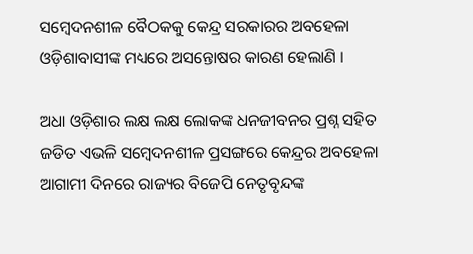ସମ୍ବେଦନଶୀଳ ବୈଠକକୁ କେନ୍ଦ୍ର ସରକାରର ଅବହେଳା ଓଡ଼ିଶାବାସୀଙ୍କ ମଧ୍ୟରେ ଅସନ୍ତୋଷର କାରଣ ହେଲାଣି ।

ଅଧା ଓଡ଼ିଶାର ଲକ୍ଷ ଲକ୍ଷ ଲୋକଙ୍କ ଧନଜୀବନର ପ୍ରଶ୍ନ ସହିତ ଜଡିତ ଏଭଳି ସମ୍ବେଦନଶୀଳ ପ୍ରସଙ୍ଗରେ କେନ୍ଦ୍ରର ଅବହେଳା ଆଗାମୀ ଦିନରେ ରାଜ୍ୟର ବିଜେପି ନେତୃବୃନ୍ଦଙ୍କ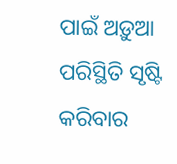ପାଇଁ ଅଡ଼ୁଆ ପରିସ୍ଥିତି ସୃଷ୍ଟି କରିବାର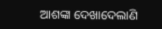ଆଶଙ୍କା ଦେଖାଦେଲାଣି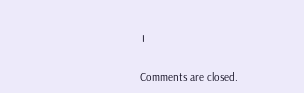।

Comments are closed.